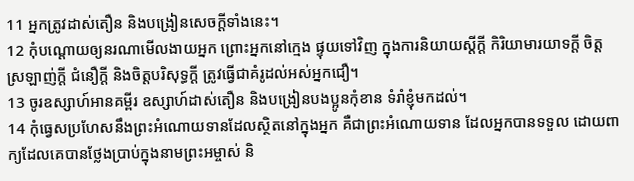11 អ្នកត្រូវដាស់តឿន និងបង្រៀនសេចក្ដីទាំងនេះ។
12 កុំបណ្ដោយឲ្យនរណាមើលងាយអ្នក ព្រោះអ្នកនៅក្មេង ផ្ទុយទៅវិញ ក្នុងការនិយាយស្ដីក្ដី កិរិយាមារយាទក្ដី ចិត្តស្រឡាញ់ក្ដី ជំនឿក្ដី និងចិត្តបរិសុទ្ធក្ដី ត្រូវធ្វើជាគំរូដល់អស់អ្នកជឿ។
13 ចូរឧស្សាហ៍អានគម្ពីរ ឧស្សាហ៍ដាស់តឿន និងបង្រៀនបងប្អូនកុំខាន ទំរាំខ្ញុំមកដល់។
14 កុំធ្វេសប្រហែសនឹងព្រះអំណោយទានដែលស្ថិតនៅក្នុងអ្នក គឺជាព្រះអំណោយទាន ដែលអ្នកបានទទួល ដោយពាក្យដែលគេបានថ្លែងប្រាប់ក្នុងនាមព្រះអម្ចាស់ និ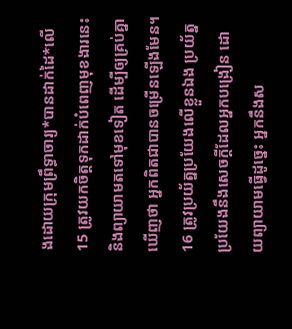ងដោយក្រុមព្រឹទ្ធាចារ្យ*បានដាក់ដៃ*លើ
15 ត្រូវយកចិត្តទុកដាក់បំពេញមុខងារនេះ និងព្យាយាមតទៅមុខទៀត ដើម្បីឲ្យគ្រប់គ្នាឃើញថា អ្នកពិតជាបានចម្រើនឡើងមែន។
16 ត្រូវប្រយ័ត្នប្រយែងលើខ្លួនឯង ប្រយ័ត្នប្រយែងនឹងសេចក្ដីដែលអ្នកបង្រៀន ដោយព្យាយាមធ្វើដូច្នេះ អ្នកនឹងស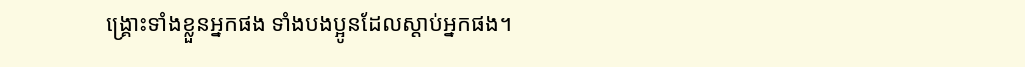ង្គ្រោះទាំងខ្លួនអ្នកផង ទាំងបងប្អូនដែលស្ដាប់អ្នកផង។